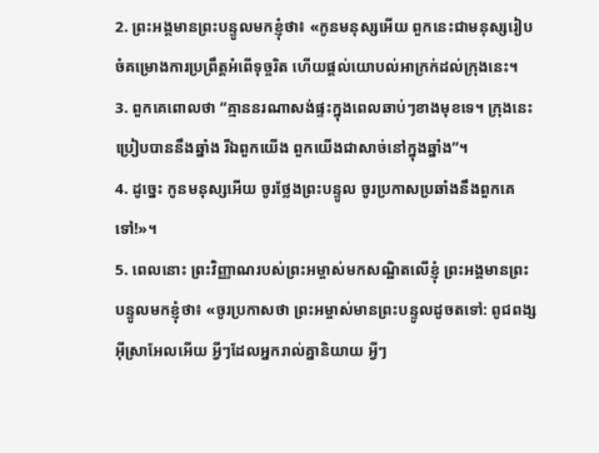2. ព្រះអង្គមានព្រះបន្ទូលមកខ្ញុំថា៖ «កូនមនុស្សអើយ ពួកនេះជាមនុស្សរៀបចំគម្រោងការប្រព្រឹត្តអំពើទុច្ចរិត ហើយផ្ដល់យោបល់អាក្រក់ដល់ក្រុងនេះ។
3. ពួកគេពោលថា “គ្មាននរណាសង់ផ្ទះក្នុងពេលឆាប់ៗខាងមុខទេ។ ក្រុងនេះប្រៀបបាននឹងឆ្នាំង រីឯពួកយើង ពួកយើងជាសាច់នៅក្នុងឆ្នាំង”។
4. ដូច្នេះ កូនមនុស្សអើយ ចូរថ្លែងព្រះបន្ទូល ចូរប្រកាសប្រឆាំងនឹងពួកគេទៅ!»។
5. ពេលនោះ ព្រះវិញ្ញាណរបស់ព្រះអម្ចាស់មកសណ្ឋិតលើខ្ញុំ ព្រះអង្គមានព្រះបន្ទូលមកខ្ញុំថា៖ «ចូរប្រកាសថា ព្រះអម្ចាស់មានព្រះបន្ទូលដូចតទៅ: ពូជពង្សអ៊ីស្រាអែលអើយ អ្វីៗដែលអ្នករាល់គ្នានិយាយ អ្វីៗ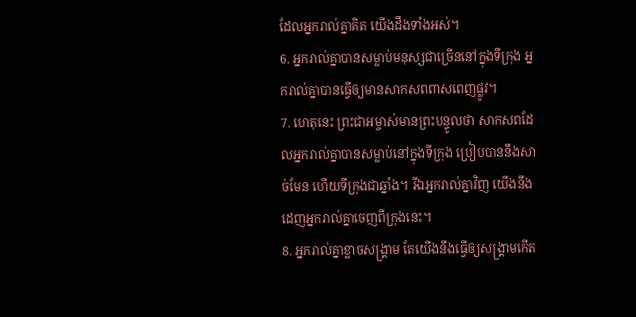ដែលអ្នករាល់គ្នាគិត យើងដឹងទាំងអស់។
6. អ្នករាល់គ្នាបានសម្លាប់មនុស្សជាច្រើននៅក្នុងទីក្រុង អ្នករាល់គ្នាបានធ្វើឲ្យមានសាកសពពាសពេញផ្លូវ។
7. ហេតុនេះ ព្រះជាអម្ចាស់មានព្រះបន្ទូលថា សាកសពដែលអ្នករាល់គ្នាបានសម្លាប់នៅក្នុងទីក្រុង ប្រៀបបាននឹងសាច់មែន ហើយទីក្រុងជាឆ្នាំង។ រីឯអ្នករាល់គ្នាវិញ យើងនឹងដេញអ្នករាល់គ្នាចេញពីក្រុងនេះ។
8. អ្នករាល់គ្នាខ្លាចសង្គ្រាម តែយើងនឹងធ្វើឲ្យសង្គ្រាមកើត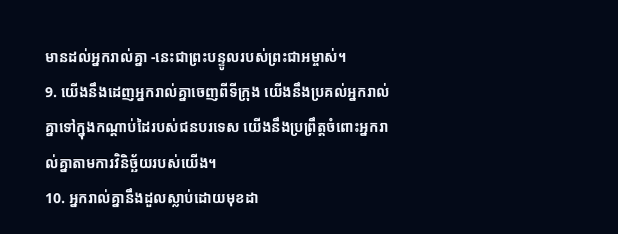មានដល់អ្នករាល់គ្នា -នេះជាព្រះបន្ទូលរបស់ព្រះជាអម្ចាស់។
9. យើងនឹងដេញអ្នករាល់គ្នាចេញពីទីក្រុង យើងនឹងប្រគល់អ្នករាល់គ្នាទៅក្នុងកណ្ដាប់ដៃរបស់ជនបរទេស យើងនឹងប្រព្រឹត្តចំពោះអ្នករាល់គ្នាតាមការវិនិច្ឆ័យរបស់យើង។
10. អ្នករាល់គ្នានឹងដួលស្លាប់ដោយមុខដា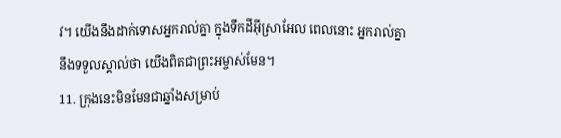វ។ យើងនឹងដាក់ទោសអ្នករាល់គ្នា ក្នុងទឹកដីអ៊ីស្រាអែល ពេលនោះ អ្នករាល់គ្នានឹងទទួលស្គាល់ថា យើងពិតជាព្រះអម្ចាស់មែន។
11. ក្រុងនេះមិនមែនជាឆ្នាំងសម្រាប់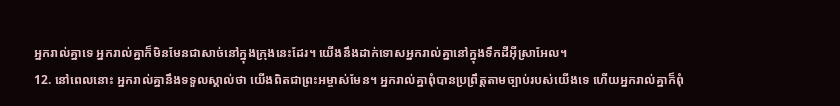អ្នករាល់គ្នាទេ អ្នករាល់គ្នាក៏មិនមែនជាសាច់នៅក្នុងក្រុងនេះដែរ។ យើងនឹងដាក់ទោសអ្នករាល់គ្នានៅក្នុងទឹកដីអ៊ីស្រាអែល។
12. នៅពេលនោះ អ្នករាល់គ្នានឹងទទួលស្គាល់ថា យើងពិតជាព្រះអម្ចាស់មែន។ អ្នករាល់គ្នាពុំបានប្រព្រឹត្តតាមច្បាប់របស់យើងទេ ហើយអ្នករាល់គ្នាក៏ពុំ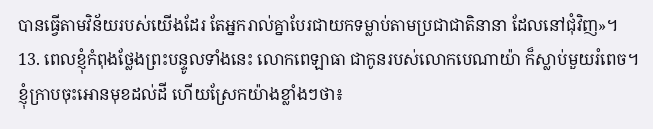បានធ្វើតាមវិន័យរបស់យើងដែរ តែអ្នករាល់គ្នាបែរជាយកទម្លាប់តាមប្រជាជាតិនានា ដែលនៅជុំវិញ»។
13. ពេលខ្ញុំកំពុងថ្លែងព្រះបន្ទូលទាំងនេះ លោកពេឡាធា ជាកូនរបស់លោកបេណាយ៉ា ក៏ស្លាប់មួយរំពេច។ ខ្ញុំក្រាបចុះអោនមុខដល់ដី ហើយស្រែកយ៉ាងខ្លាំងៗថា៖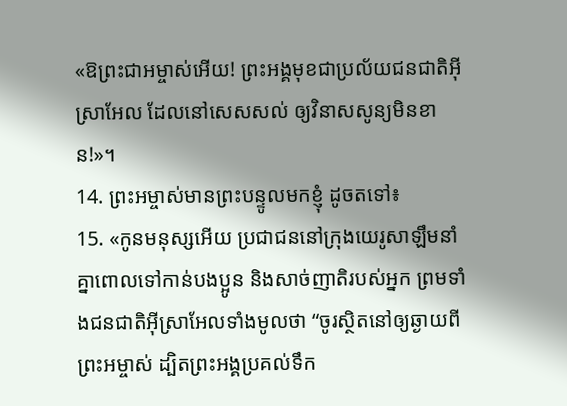«ឱព្រះជាអម្ចាស់អើយ! ព្រះអង្គមុខជាប្រល័យជនជាតិអ៊ីស្រាអែល ដែលនៅសេសសល់ ឲ្យវិនាសសូន្យមិនខាន!»។
14. ព្រះអម្ចាស់មានព្រះបន្ទូលមកខ្ញុំ ដូចតទៅ៖
15. «កូនមនុស្សអើយ ប្រជាជននៅក្រុងយេរូសាឡឹមនាំគ្នាពោលទៅកាន់បងប្អូន និងសាច់ញាតិរបស់អ្នក ព្រមទាំងជនជាតិអ៊ីស្រាអែលទាំងមូលថា “ចូរស្ថិតនៅឲ្យឆ្ងាយពីព្រះអម្ចាស់ ដ្បិតព្រះអង្គប្រគល់ទឹក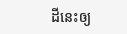ដីនេះឲ្យ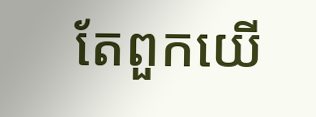តែពួកយើ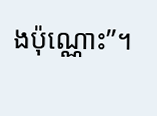ងប៉ុណ្ណោះ”។